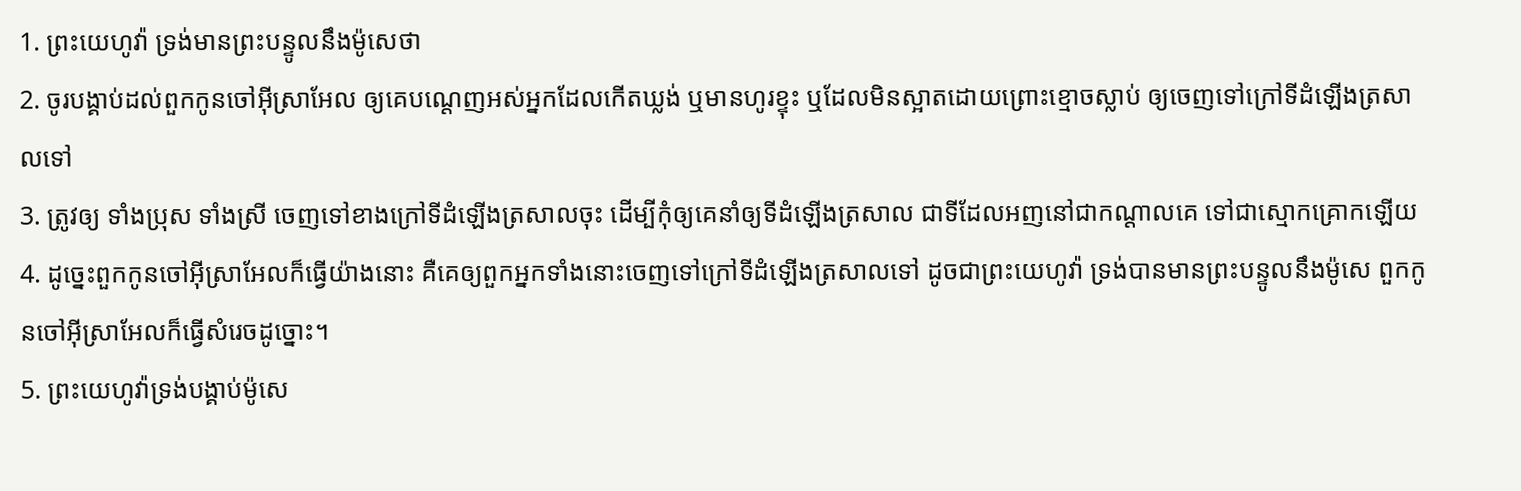1. ព្រះយេហូវ៉ា ទ្រង់មានព្រះបន្ទូលនឹងម៉ូសេថា
2. ចូរបង្គាប់ដល់ពួកកូនចៅអ៊ីស្រាអែល ឲ្យគេបណ្តេញអស់អ្នកដែលកើតឃ្លង់ ឬមានហូរខ្ទុះ ឬដែលមិនស្អាតដោយព្រោះខ្មោចស្លាប់ ឲ្យចេញទៅក្រៅទីដំឡើងត្រសាលទៅ
3. ត្រូវឲ្យ ទាំងប្រុស ទាំងស្រី ចេញទៅខាងក្រៅទីដំឡើងត្រសាលចុះ ដើម្បីកុំឲ្យគេនាំឲ្យទីដំឡើងត្រសាល ជាទីដែលអញនៅជាកណ្តាលគេ ទៅជាស្មោកគ្រោកឡើយ
4. ដូច្នេះពួកកូនចៅអ៊ីស្រាអែលក៏ធ្វើយ៉ាងនោះ គឺគេឲ្យពួកអ្នកទាំងនោះចេញទៅក្រៅទីដំឡើងត្រសាលទៅ ដូចជាព្រះយេហូវ៉ា ទ្រង់បានមានព្រះបន្ទូលនឹងម៉ូសេ ពួកកូនចៅអ៊ីស្រាអែលក៏ធ្វើសំរេចដូច្នោះ។
5. ព្រះយេហូវ៉ាទ្រង់បង្គាប់ម៉ូសេ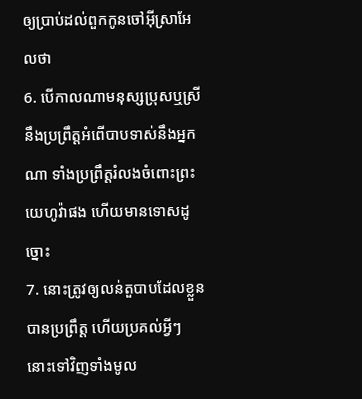ឲ្យប្រាប់ដល់ពួកកូនចៅអ៊ីស្រាអែលថា
6. បើកាលណាមនុស្សប្រុសឬស្រី នឹងប្រព្រឹត្តអំពើបាបទាស់នឹងអ្នកណា ទាំងប្រព្រឹត្តរំលងចំពោះព្រះយេហូវ៉ាផង ហើយមានទោសដូច្នោះ
7. នោះត្រូវឲ្យលន់តួបាបដែលខ្លួនបានប្រព្រឹត្ត ហើយប្រគល់អ្វីៗនោះទៅវិញទាំងមូល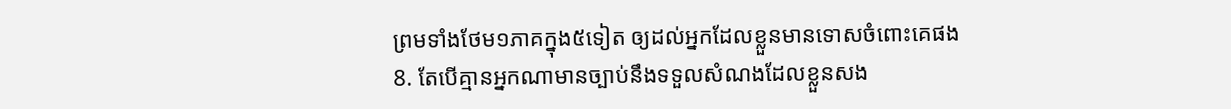ព្រមទាំងថែម១ភាគក្នុង៥ទៀត ឲ្យដល់អ្នកដែលខ្លួនមានទោសចំពោះគេផង
8. តែបើគ្មានអ្នកណាមានច្បាប់នឹងទទួលសំណងដែលខ្លួនសង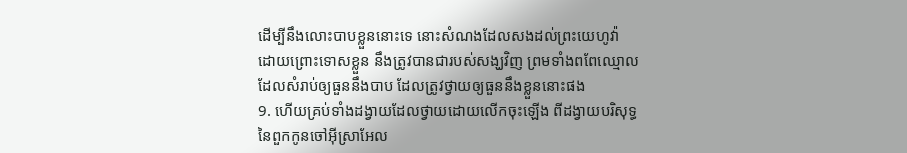ដើម្បីនឹងលោះបាបខ្លួននោះទេ នោះសំណងដែលសងដល់ព្រះយេហូវ៉ា ដោយព្រោះទោសខ្លួន នឹងត្រូវបានជារបស់សង្ឃវិញ ព្រមទាំងពពែឈ្មោលដែលសំរាប់ឲ្យធួននឹងបាប ដែលត្រូវថ្វាយឲ្យធួននឹងខ្លួននោះផង
9. ហើយគ្រប់ទាំងដង្វាយដែលថ្វាយដោយលើកចុះឡើង ពីដង្វាយបរិសុទ្ធនៃពួកកូនចៅអ៊ីស្រាអែល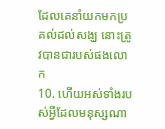ដែលគេនាំយកមកប្រគល់ដល់សង្ឃ នោះត្រូវបានជារបស់ផងលោក
10. ហើយអស់ទាំងរបស់អ្វីដែលមនុស្សណា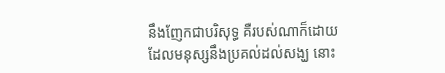នឹងញែកជាបរិសុទ្ធ គឺរបស់ណាក៏ដោយដែលមនុស្សនឹងប្រគល់ដល់សង្ឃ នោះ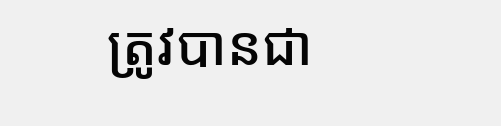ត្រូវបានជា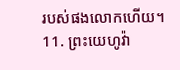របស់ផងលោកហើយ។
11. ព្រះយេហូវ៉ា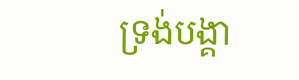ទ្រង់បង្គា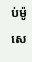ប់ម៉ូសេ